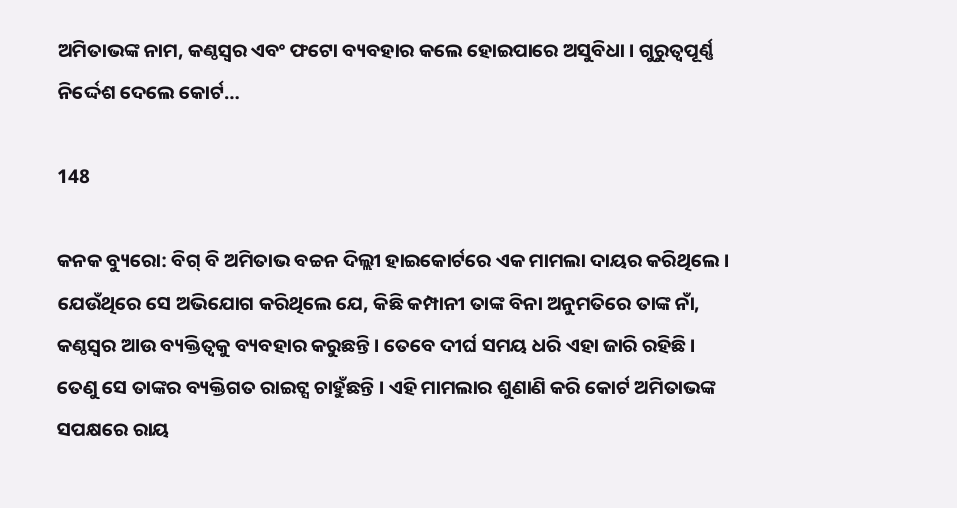ଅମିତାଭଙ୍କ ନାମ, କଣ୍ଠସ୍ୱର ଏବଂ ଫଟୋ ବ୍ୟବହାର କଲେ ହୋଇପାରେ ଅସୁବିଧା । ଗୁରୁତ୍ୱପୂର୍ଣ୍ଣ ନିର୍ଦ୍ଦେଶ ଦେଲେ କୋର୍ଟ…

148

କନକ ବ୍ୟୁରୋ: ବିଗ୍ ବି ଅମିତାଭ ବଚ୍ଚନ ଦିଲ୍ଲୀ ହାଇକୋର୍ଟରେ ଏକ ମାମଲା ଦାୟର କରିଥିଲେ । ଯେଉଁଥିରେ ସେ ଅଭିଯୋଗ କରିଥିଲେ ଯେ, କିଛି କମ୍ପାନୀ ତାଙ୍କ ବିନା ଅନୁମତିରେ ତାଙ୍କ ନାଁ, କଣ୍ଠସ୍ୱର ଆଉ ବ୍ୟକ୍ତିତ୍ୱକୁ ବ୍ୟବହାର କରୁଛନ୍ତି । ତେବେ ଦୀର୍ଘ ସମୟ ଧରି ଏହା ଜାରି ରହିଛି । ତେଣୁ ସେ ତାଙ୍କର ବ୍ୟକ୍ତିଗତ ରାଇଟ୍ସ ଚାହୁଁଛନ୍ତି । ଏହି ମାମଲାର ଶୁଣାଣି କରି କୋର୍ଟ ଅମିତାଭଙ୍କ ସପକ୍ଷରେ ରାୟ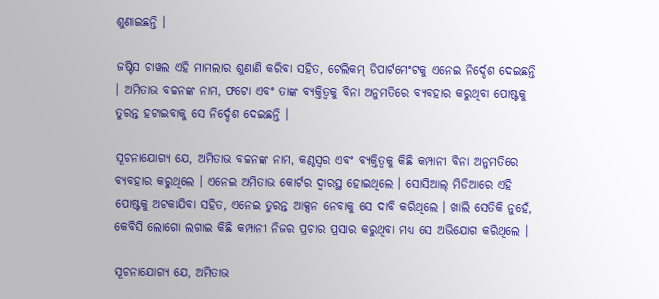ଶୁଣାଇଛନ୍ତି ।

ଜଷ୍ଟିସ ଚାୱଲ ଏହି ମାମଲାର ଶୁଣାଣି କରିବା ସହିତ, ଟେଲିକମ୍ ଡିପାର୍ଟମେଂଟକୁ ଏନେଇ ନିର୍ଦ୍ଦେଶ ଦେଇଛନ୍ତି । ଅମିତାଭ ବଚ୍ଚନଙ୍କ ନାମ, ଫଟୋ ଏବଂ ତାଙ୍କ ବ୍ୟକ୍ତିତ୍ୱକୁ ବିନା ଅନୁମତିରେ ବ୍ୟବହାର କରୁଥିବା ପୋଷ୍ଟକୁ ତୁରନ୍ତ ହଟାଇବାକୁ ସେ ନିର୍ଦ୍ଦେଶ ଦେଇଛନ୍ତି ।

ସୂଚନାଯୋଗ୍ୟ ଯେ, ଅମିତାଭ ବଚ୍ଚନଙ୍କ ନାମ, କଣ୍ଠସ୍ୱର ଏବଂ ବ୍ୟକ୍ତିତ୍ୱକୁ କିଛି କମ୍ପାନୀ ବିନା ଅନୁମତିରେ ବ୍ୟବହାର କରୁଥିଲେ । ଏନେଇ ଅମିତାଭ କୋର୍ଟର ଦ୍ୱାରସ୍ଥ ହୋଇଥିଲେ । ସୋସିଆଲ୍ ମିଡିଆରେ ଏହି ପୋଷ୍ଟକୁ ଅଟକାଯିବା ସହିତ, ଏନେଇ ତୁରନ୍ତ ଆକ୍ସନ ନେବାକୁ ସେ ଦାବି କରିଥିଲେ । ଖାଲି ସେତିକି ନୁହେଁ, କେବିସି ଲୋଗୋ ଲଗାଇ କିଛି କମ୍ପାନୀ ନିଜର ପ୍ରଚାର ପ୍ରସାର କରୁଥିବା ମଧ୍ୟ ସେ ଅଭିଯୋଗ କରିଥିଲେ ।

ସୂଚନାଯୋଗ୍ୟ ଯେ, ଅମିତାଭ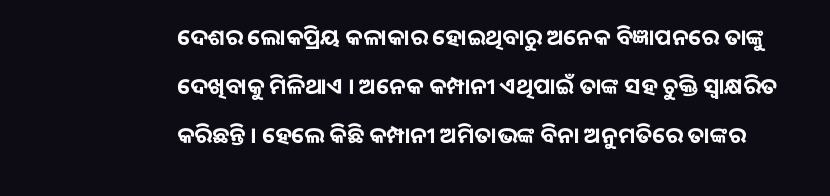ଦେଶର ଲୋକପ୍ରିୟ କଳାକାର ହୋଇଥିବାରୁ ଅନେକ ବିଜ୍ଞାପନରେ ତାଙ୍କୁ ଦେଖିବାକୁ ମିଳିଥାଏ । ଅନେକ କମ୍ପାନୀ ଏଥିପାଇଁ ତାଙ୍କ ସହ ଚୁକ୍ତି ସ୍ୱାକ୍ଷରିତ କରିଛନ୍ତି । ହେଲେ କିଛି କମ୍ପାନୀ ଅମିତାଭଙ୍କ ବିନା ଅନୁମତିରେ ତାଙ୍କର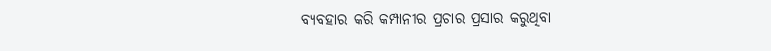ବ୍ୟବହାର କରି କମ୍ପାନୀର ପ୍ରଚାର ପ୍ରସାର କରୁଥିବା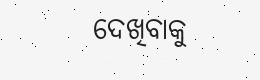ଦେଖିବାକୁ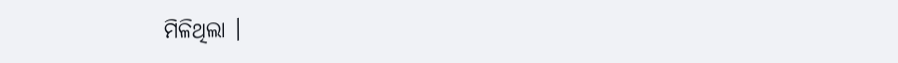ମିଳିଥିଲା ।